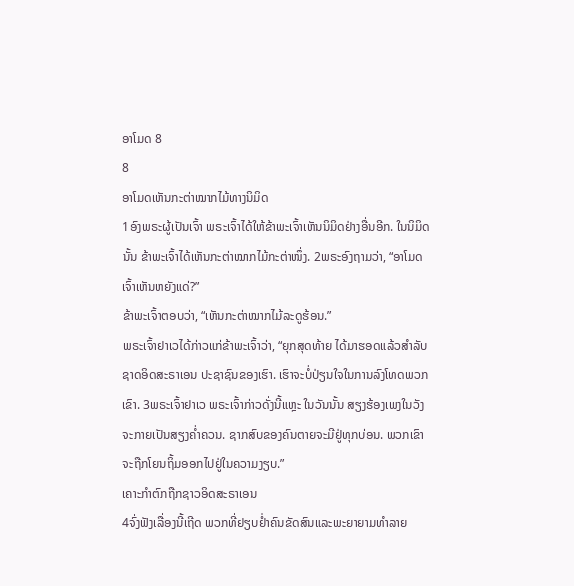ອາໂມດ 8
8
ອາໂມດເຫັນກະຕ່າໝາກໄມ້ທາງນິມິດ
1ອົງພຣະຜູ້ເປັນເຈົ້າ ພຣະເຈົ້າໄດ້ໃຫ້ຂ້າພະເຈົ້າເຫັນນິມິດຢ່າງອື່ນອີກ. ໃນນິມິດນັ້ນ ຂ້າພະເຈົ້າໄດ້ເຫັນກະຕ່າໝາກໄມ້ກະຕ່າໜຶ່ງ. 2ພຣະອົງຖາມວ່າ, “ອາໂມດ ເຈົ້າເຫັນຫຍັງແດ່?”
ຂ້າພະເຈົ້າຕອບວ່າ, “ເຫັນກະຕ່າໝາກໄມ້ລະດູຮ້ອນ.”
ພຣະເຈົ້າຢາເວໄດ້ກ່າວແກ່ຂ້າພະເຈົ້າວ່າ, “ຍຸກສຸດທ້າຍ ໄດ້ມາຮອດແລ້ວສຳລັບຊາດອິດສະຣາເອນ ປະຊາຊົນຂອງເຮົາ. ເຮົາຈະບໍ່ປ່ຽນໃຈໃນການລົງໂທດພວກເຂົາ. 3ພຣະເຈົ້າຢາເວ ພຣະເຈົ້າກ່າວດັ່ງນີ້ແຫຼະ ໃນວັນນັ້ນ ສຽງຮ້ອງເພງໃນວັງຈະກາຍເປັນສຽງຄໍ່າຄວນ. ຊາກສົບຂອງຄົນຕາຍຈະມີຢູ່ທຸກບ່ອນ. ພວກເຂົາຈະຖືກໂຍນຖິ້ມອອກໄປຢູ່ໃນຄວາມງຽບ.”
ເຄາະກຳຕົກຖືກຊາວອິດສະຣາເອນ
4ຈົ່ງຟັງເລື່ອງນີ້ເຖີດ ພວກທີ່ຢຽບຢໍ່າຄົນຂັດສົນແລະພະຍາຍາມທຳລາຍ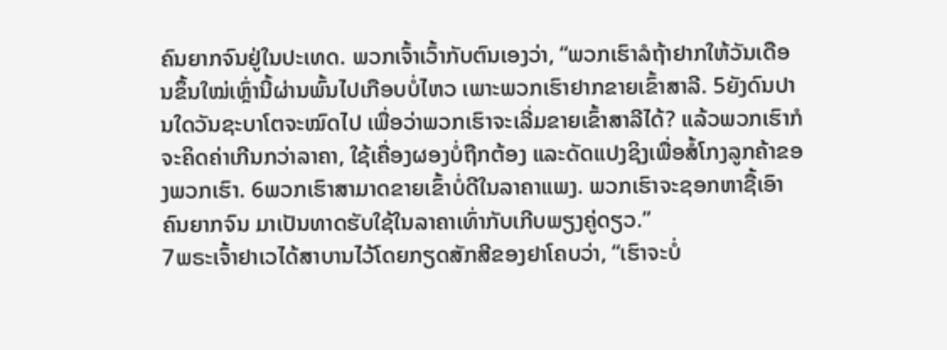ຄົນຍາກຈົນຢູ່ໃນປະເທດ. ພວກເຈົ້າເວົ້າກັບຕົນເອງວ່າ, “ພວກເຮົາລໍຖ້າຢາກໃຫ້ວັນເດືອນຂຶ້ນໃໝ່ເຫຼົ່ານີ້ຜ່ານພົ້ນໄປເກືອບບໍ່ໄຫວ ເພາະພວກເຮົາຢາກຂາຍເຂົ້າສາລີ. 5ຍັງດົນປານໃດວັນຊະບາໂຕຈະໝົດໄປ ເພື່ອວ່າພວກເຮົາຈະເລີ່ມຂາຍເຂົ້າສາລີໄດ້? ແລ້ວພວກເຮົາກໍຈະຄິດຄ່າເກີນກວ່າລາຄາ, ໃຊ້ເຄື່ອງຜອງບໍ່ຖືກຕ້ອງ ແລະດັດແປງຊິງເພື່ອສໍ້ໂກງລູກຄ້າຂອງພວກເຮົາ. 6ພວກເຮົາສາມາດຂາຍເຂົ້າບໍ່ດີໃນລາຄາແພງ. ພວກເຮົາຈະຊອກຫາຊື້ເອົາຄົນຍາກຈົນ ມາເປັນທາດຮັບໃຊ້ໃນລາຄາເທົ່າກັບເກີບພຽງຄູ່ດຽວ.”
7ພຣະເຈົ້າຢາເວໄດ້ສາບານໄວ້ໂດຍກຽດສັກສີຂອງຢາໂຄບວ່າ, “ເຮົາຈະບໍ່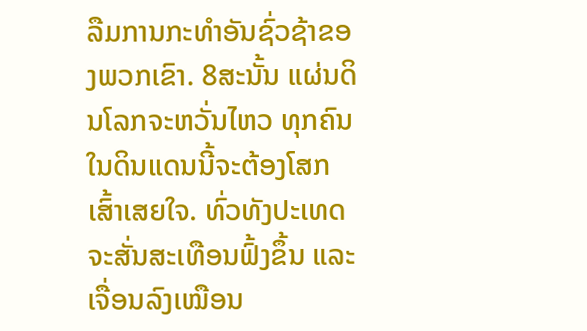ລືມການກະທຳອັນຊົ່ວຊ້າຂອງພວກເຂົາ. 8ສະນັ້ນ ແຜ່ນດິນໂລກຈະຫວັ່ນໄຫວ ທຸກຄົນໃນດິນແດນນີ້ຈະຕ້ອງໂສກເສົ້າເສຍໃຈ. ທົ່ວທັງປະເທດຈະສັ່ນສະເທືອນຟົ້ງຂຶ້ນ ແລະເຈື່ອນລົງເໝືອນ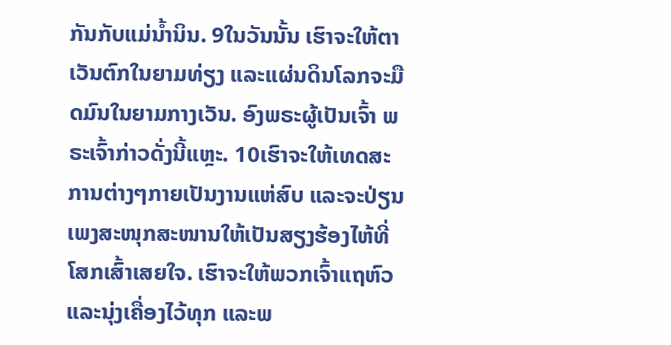ກັນກັບແມ່ນໍ້ານິນ. 9ໃນວັນນັ້ນ ເຮົາຈະໃຫ້ຕາເວັນຕົກໃນຍາມທ່ຽງ ແລະແຜ່ນດິນໂລກຈະມືດມົນໃນຍາມກາງເວັນ. ອົງພຣະຜູ້ເປັນເຈົ້າ ພຣະເຈົ້າກ່າວດັ່ງນີ້ແຫຼະ. 10ເຮົາຈະໃຫ້ເທດສະການຕ່າງໆກາຍເປັນງານແຫ່ສົບ ແລະຈະປ່ຽນເພງສະໜຸກສະໜານໃຫ້ເປັນສຽງຮ້ອງໄຫ້ທີ່ໂສກເສົ້າເສຍໃຈ. ເຮົາຈະໃຫ້ພວກເຈົ້າແຖຫົວແລະນຸ່ງເຄື່ອງໄວ້ທຸກ ແລະພ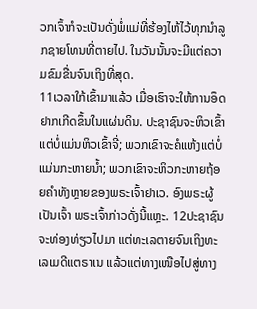ວກເຈົ້າກໍຈະເປັນດັ່ງພໍ່ແມ່ທີ່ຮ້ອງໄຫ້ໄວ້ທຸກນຳລູກຊາຍໂທນທີ່ຕາຍໄປ. ໃນວັນນັ້ນຈະມີແຕ່ຄວາມຂົມຂື່ນຈົນເຖິງທີ່ສຸດ.
11ເວລາໃກ້ເຂົ້າມາແລ້ວ ເມື່ອເຮົາຈະໃຫ້ການອຶດຢາກເກີດຂຶ້ນໃນແຜ່ນດິນ. ປະຊາຊົນຈະຫິວເຂົ້າແຕ່ບໍ່ແມ່ນຫິວເຂົ້າຈີ່; ພວກເຂົາຈະຄໍແຫ້ງແຕ່ບໍ່ແມ່ນກະຫາຍນໍ້າ; ພວກເຂົາຈະຫິວກະຫາຍຖ້ອຍຄຳທັງຫຼາຍຂອງພຣະເຈົ້າຢາເວ. ອົງພຣະຜູ້ເປັນເຈົ້າ ພຣະເຈົ້າກ່າວດັ່ງນີ້ແຫຼະ. 12ປະຊາຊົນຈະທ່ອງທ່ຽວໄປມາ ແຕ່ທະເລຕາຍຈົນເຖິງທະເລເມດີແຕຣາເນ ແລ້ວແຕ່ທາງເໜືອໄປສູ່ທາງ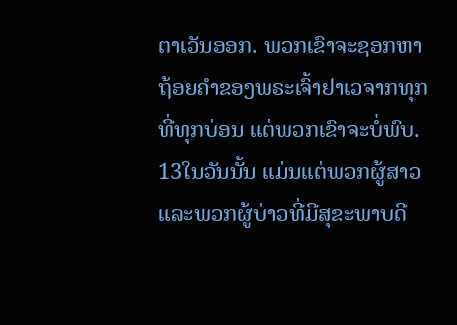ຕາເວັນອອກ. ພວກເຂົາຈະຊອກຫາຖ້ອຍຄຳຂອງພຣະເຈົ້າຢາເວຈາກທຸກທີ່ທຸກບ່ອນ ແຕ່ພວກເຂົາຈະບໍ່ພົບ. 13ໃນວັນນັ້ນ ແມ່ນແຕ່ພວກຜູ້ສາວ ແລະພວກຜູ້ບ່າວທີ່ມີສຸຂະພາບດີ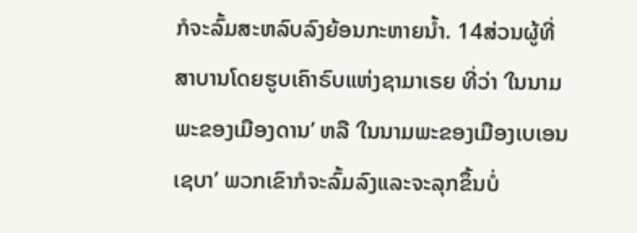ກໍຈະລົ້ມສະຫລົບລົງຍ້ອນກະຫາຍນໍ້າ. 14ສ່ວນຜູ້ທີ່ສາບານໂດຍຮູບເຄົາຣົບແຫ່ງຊາມາເຣຍ ທີ່ວ່າ ‘ໃນນາມພະຂອງເມືອງດານ’ ຫລື ‘ໃນນາມພະຂອງເມືອງເບເອນເຊບາ’ ພວກເຂົາກໍຈະລົ້ມລົງແລະຈະລຸກຂຶ້ນບໍ່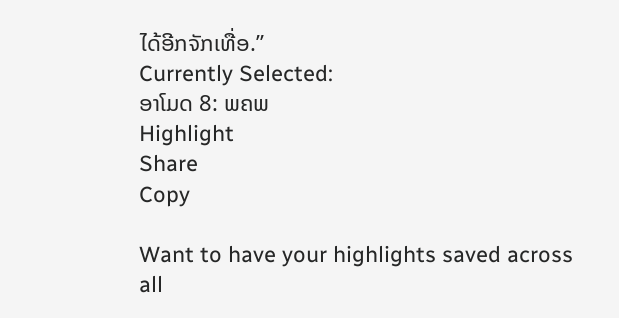ໄດ້ອີກຈັກເທື່ອ.”
Currently Selected:
ອາໂມດ 8: ພຄພ
Highlight
Share
Copy

Want to have your highlights saved across all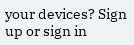your devices? Sign up or sign in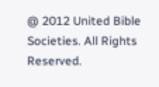@ 2012 United Bible Societies. All Rights Reserved.